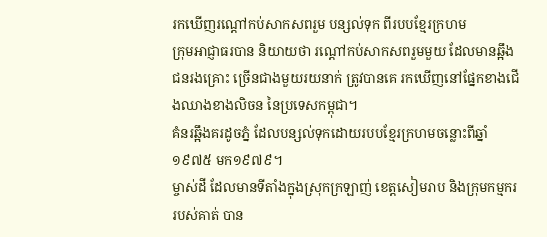រកឃើញរណ្ដៅកប់សាកសពរួម បន្សល់ទុក ពីរបបខ្មែរក្រហម
ក្រុមអាជ្ញាធរបាន និយាយថា រណ្ដៅកប់សាកសពរួមមួយ ដែលមានឆ្អឹងជនរងគ្រោះ ច្រើនជាងមួយរយនាក់ ត្រូវបានគេ រកឃើញនៅផ្នែកខាងជើងឈាងខាងលិចន នៃប្រទេសកម្ពុជា។
គំនរឆ្អឹងគរដូចភ្នំ ដែលបន្សល់ទុកដោយរបបខ្មែរក្រហមចន្លោះពីឆ្នាំ១៩៧៥ មក១៩៧៩។
ម្ចាស់ដី ដែលមានទីតាំងក្នុងស្រុកក្រឡាញ់ ខេត្តសៀមរាប និងក្រុមកម្មកររបស់គាត់ បាន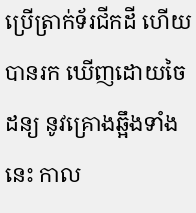ប្រើត្រាក់ទ័រជីកដី ហើយបានរក ឃើញដោយចៃដន្យ នូវគ្រោងឆ្អឹងទាំងនេះ កាល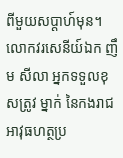ពីមួយសប្ដាហ៍មុន។ លោកវរសេនីយ៍ឯក ញឹម សីលា អ្នកទទួលខុសត្រូវ ម្នាក់ នៃកងរាជអាវុធហត្ថប្រ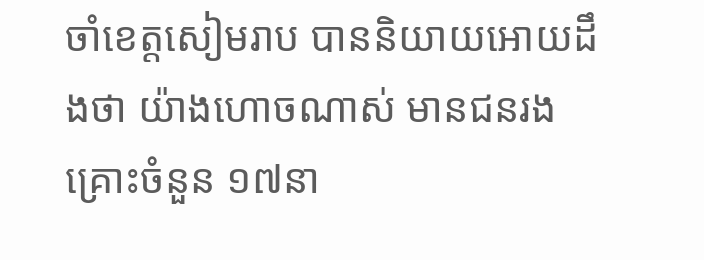ចាំខេត្តសៀមរាប បាននិយាយអោយដឹងថា យ៉ាងហោចណាស់ មានជនរងគ្រោះចំនួន ១៧នា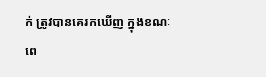ក់ ត្រូវបានគេរកឃើញ ក្នុងខណៈពេ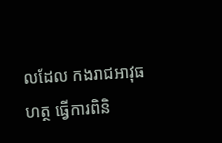លដែល កងរាជអាវុធហត្ថ ធ្វើការពិនិ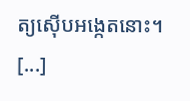ត្យស៊ើបអង្កេតនោះ។
[...]